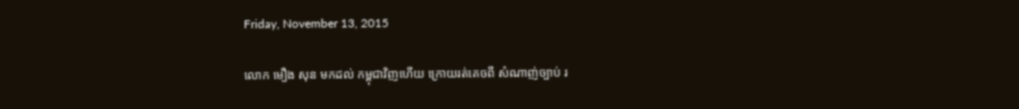Friday, November 13, 2015

លោក មឿង សុន មកដល់ កម្ពុជាវិញហើយ ក្រោយរត់គេចពី សំណាញ់ច្បាប់ រ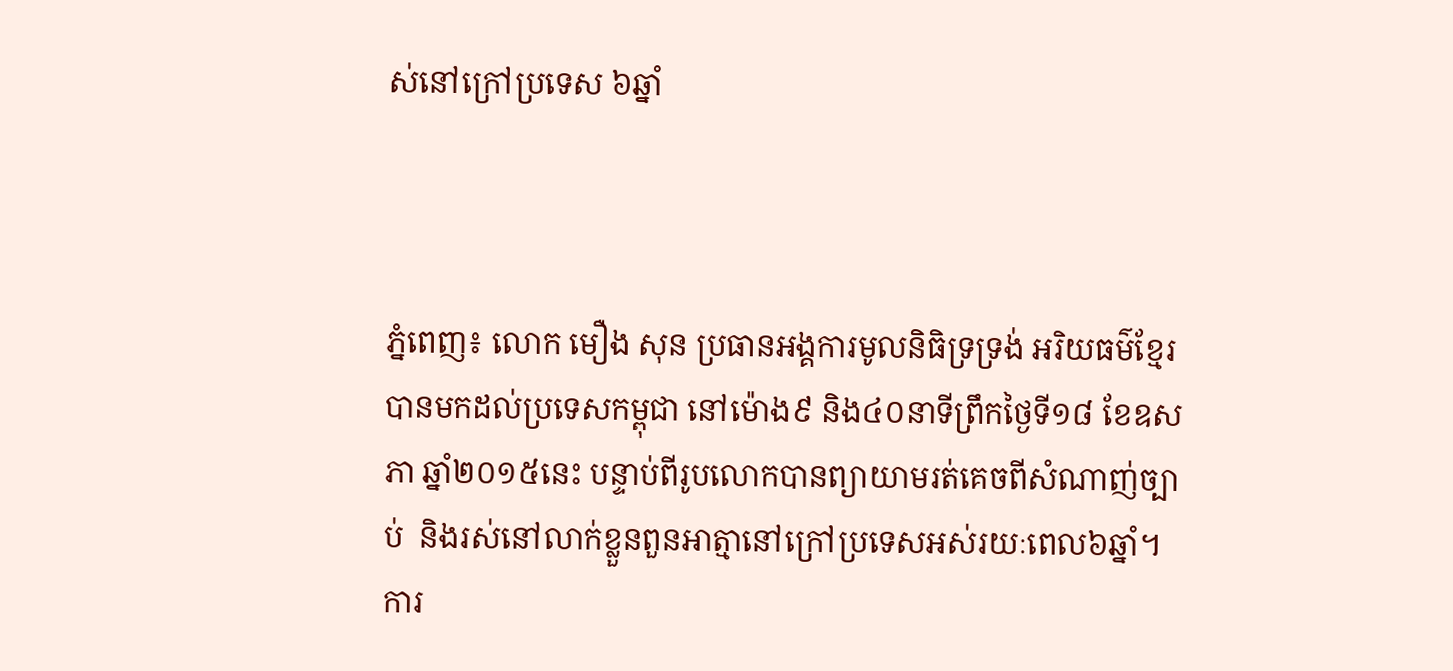ស់នៅក្រៅប្រទេស ៦ឆ្នាំ



ភ្នំពេញ៖ លោក មឿង សុន ប្រធានអង្គការមូលនិធិទ្រទ្រង់ អរិយធម៌ខ្មែរ បានមកដល់ប្រទេសកម្ពុជា នៅម៉ោង៩ និង៤០នាទីព្រឹកថ្ងៃទី១៨ ខែឧសភា ឆ្នាំ២០១៥នេះ បន្ទាប់ពីរូបលោកបានព្យាយាមរត់គេចពីសំណាញ់ច្បាប់  និងរស់នៅលាក់ខ្លួនពួនអាត្មានៅក្រៅប្រទេសអស់រយៈពេល៦ឆ្នាំ។
ការ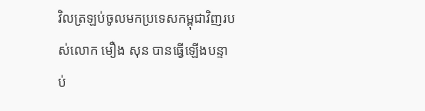វិលត្រឡប់ចូលមកប្រទេសកម្ពុជាវិញរបស់លោក មឿង សុន បានធ្វើឡើងបន្ទាប់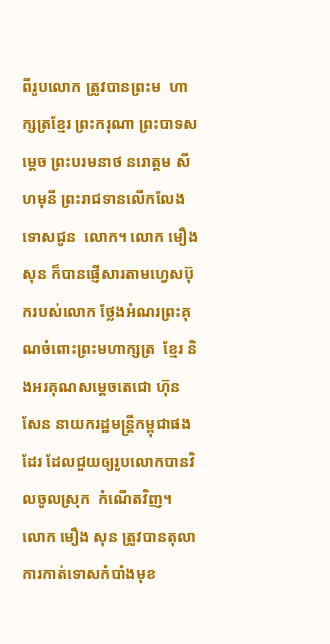ពីរូបលោក ត្រូវបានព្រះម  ហាក្សត្រខ្មែរ ព្រះករុណា ព្រះបាទសម្តេច ព្រះបរមនាថ នរោត្តម សីហមុនី ព្រះរាជទានលើកលែងទោសជូន  លោក។ លោក មឿង សុន ក៏បានផ្ញើសារតាមហ្វេសប៊ុករបស់លោក ថ្លែងអំណរព្រះគុណចំពោះព្រះមហាក្សត្រ  ខ្មែរ និងអរគុណសម្តេចតេជោ ហ៊ុន សែន នាយករដ្ឋមន្រ្តីកម្ពុជាផងដែរ ដែលជួយឲ្យរូបលោកបានវិលចូលស្រុក  កំណើតវិញ។
លោក មឿង សុន ត្រូវបានតុលាការកាត់ទោសកំបាំងមុខ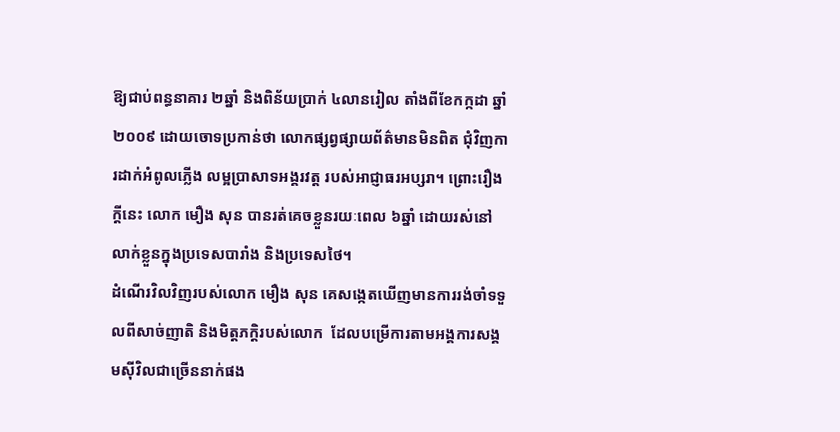ឱ្យជាប់ពន្ធនាគារ ២ឆ្នាំ និងពិន័យប្រាក់ ៤លានរៀល តាំងពីខែកក្កដា ឆ្នាំ២០០៩ ដោយចោទប្រកាន់ថា លោកផ្សព្វផ្សាយព័ត៌មានមិនពិត ជុំវិញការដាក់អំពូលភ្លើង លម្អប្រាសាទអង្គរវត្ត របស់អាជ្ញាធរអប្សរា។ ព្រោះរឿងក្តីនេះ លោក មឿង សុន បានរត់គេចខ្លួនរយៈពេល ៦ឆ្នាំ ដោយរស់នៅលាក់ខ្លួនក្នុងប្រទេសបារាំង និងប្រទេសថៃ។
ដំណើរវិលវិញរបស់លោក មឿង សុន គេសង្កេតឃើញមានការរង់ចាំទទួលពីសាច់ញាតិ និងមិត្តភក្តិរបស់លោក  ដែលបម្រើការតាមអង្គការសង្គមស៊ីវិលជាច្រើននាក់ផង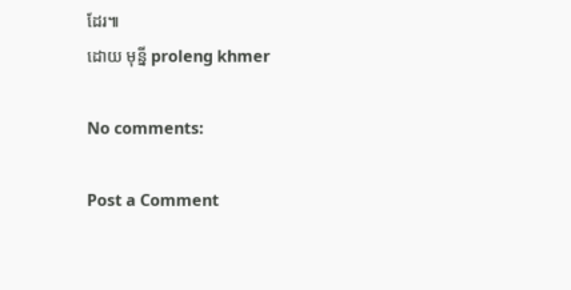ដែរ៕
ដោយ មុន្នី proleng khmer

No comments:

Post a Comment